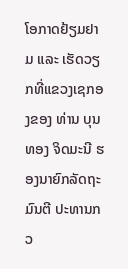ໂອກາດຢ້ຽມຢາມ ແລະ ເຮັດວຽກທີ່ແຂວງເຊກອງຂອງ ທ່ານ ບຸນທອງ ຈິດມະນີ ຮອງນາຍົກລັດຖະມົນຕີ ປະທານກວ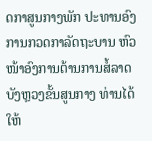ດກາສູນກາງພັກ ປະທານອົງການກວດກາລັດຖະບານ ຫົວໜ້າອົງການຕ້ານການສໍ້ລາດບັງຫຼວງຂັ້ນສູນກາງ ທ່ານໄດ້ໃຫ້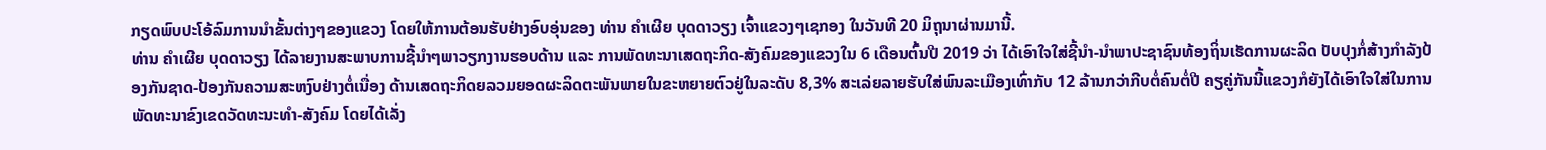ກຽດພົບປະໂອ້ລົມການນໍາຂັ້ນຕ່າງໆຂອງແຂວງ ໂດຍໃຫ້ການຕ້ອນຮັບຢ່າງອົບອຸ່ນຂອງ ທ່ານ ຄໍາເຜີຍ ບຸດດາວຽງ ເຈົ້າແຂວງໆເຊກອງ ໃນວັນທີ 20 ມິຖຸນາຜ່ານມານີ້.
ທ່ານ ຄໍາເຜີຍ ບຸດດາວຽງ ໄດ້ລາຍງານສະພາບການຊີ້ນໍາໆພາວຽກງານຮອບດ້ານ ແລະ ການພັດທະນາເສດຖະກິດ-ສັງຄົມຂອງແຂວງໃນ 6 ເດືອນຕົ້ນປີ 2019 ວ່າ ໄດ້ເອົາໃຈໃສ່ຊີ້ນໍາ-ນໍາພາປະຊາຊົນທ້ອງຖິ່ນເຮັດການຜະລິດ ປັບປຸງກໍ່ສ້າງກໍາລັງປ້ອງກັນຊາດ-ປ້ອງກັນຄວາມສະຫງົບຢ່າງຕໍ່ເນື່ອງ ດ້ານເສດຖະກິດຍລວມຍອດຜະລິດຕະພັນພາຍໃນຂະຫຍາຍຕົວຢູ່ໃນລະດັບ 8,3% ສະເລ່ຍລາຍຮັບໃສ່ພົນລະເມືອງເທົ່າກັບ 12 ລ້ານກວ່າກີບຕໍ່ຄົນຕໍ່ປີ ຄຽຄູ່ກັນນີ້ແຂວງກໍຍັງໄດ້ເອົາໃຈໃສ່ໃນການພັດທະນາຂົງເຂດວັດທະນະທໍາ-ສັງຄົມ ໂດຍໄດ້ເລັ່ງ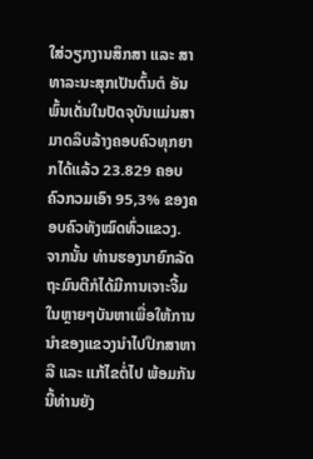ໃສ່ວຽກງານສຶກສາ ແລະ ສາທາລະນະສຸກເປັນຕົ້ນຕໍ ອັນພົ້ນເດັ່ນໃນປັດຈຸບັນແມ່ນສາມາດລຶບລ້າງຄອບຄົວທຸກຍາກໄດ້ແລ້ວ 23.829 ຄອບຄົວກວມເອົາ 95,3% ຂອງຄອບຄົວທັງໝົດທົ່ວແຂວງ.
ຈາກນັ້ນ ທ່ານຮອງນາຍົກລັດຖະມົນຕີກໍໄດ້ມີການເຈາະຈີ້ມໃນຫຼາຍໆບັນຫາເພື່ອໃຫ້ການນໍາຂອງແຂວງນໍາໄປປຶກສາຫາລື ແລະ ແກ້ໄຂຕໍ່ໄປ ພ້ອມກັນນີ້ທ່ານຍັງ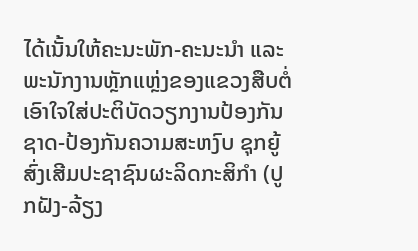ໄດ້ເນັ້ນໃຫ້ຄະນະພັກ-ຄະນະນໍາ ແລະ ພະນັກງານຫຼັກແຫຼ່ງຂອງແຂວງສືບຕໍ່ເອົາໃຈໃສ່ປະຕິບັດວຽກງານປ້ອງກັນຊາດ-ປ້ອງກັນຄວາມສະຫງົບ ຊຸກຍູ້ສົ່ງເສີມປະຊາຊົນຜະລິດກະສິກໍາ (ປູກຝັງ-ລ້ຽງ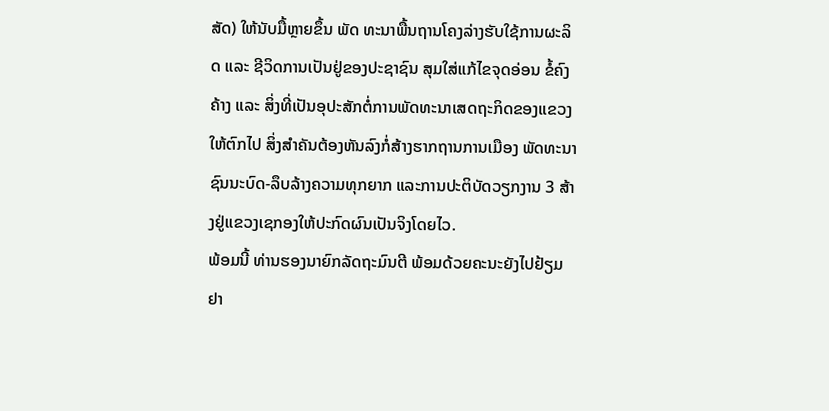ສັດ) ໃຫ້ນັບມື້ຫຼາຍຂຶ້ນ ພັດ ທະນາພື້ນຖານໂຄງລ່າງຮັບໃຊ້ການຜະລິດ ແລະ ຊີວິດການເປັນຢູ່ຂອງປະຊາຊົນ ສຸມໃສ່ແກ້ໄຂຈຸດອ່ອນ ຂໍ້ຄົງຄ້າງ ແລະ ສິ່ງທີ່ເປັນອຸປະສັກຕໍ່ການພັດທະນາເສດຖະກິດຂອງແຂວງໃຫ້ຕົກໄປ ສິ່ງສໍາຄັນຕ້ອງຫັນລົງກໍ່ສ້າງຮາກຖານການເມືອງ ພັດທະນາຊົນນະບົດ-ລຶບລ້າງຄວາມທຸກຍາກ ແລະການປະຕິບັດວຽກງານ 3 ສ້າງຢູ່ແຂວງເຊກອງໃຫ້ປະກົດຜົນເປັນຈິງໂດຍໄວ.
ພ້ອມນີ້ ທ່ານຮອງນາຍົກລັດຖະມົນຕີ ພ້ອມດ້ວຍຄະນະຍັງໄປຢ້ຽມຢາ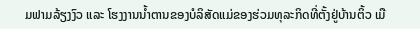ມຟາມລ້ຽງງົວ ແລະ ໂຮງງານນໍ້າຕານຂອງບໍລິສັດແມ່ຂອງຮ່ວມທຸລະກິດທີ່ຕັ້ງຢູ່ບ້ານຕິ້ວ ເມື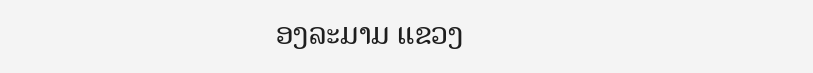ອງລະມາມ ແຂວງ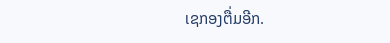ເຊກອງຕື່ມອີກ.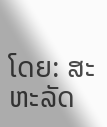ໂດຍ: ສະຫະລັດ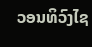ວອນທິວົງໄຊ